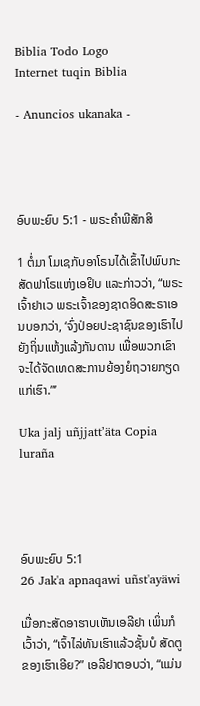Biblia Todo Logo
Internet tuqin Biblia

- Anuncios ukanaka -




ອົບພະຍົບ 5:1 - ພຣະຄຳພີສັກສິ

1 ຕໍ່ມາ ໂມເຊກັບອາໂຣນໄດ້ເຂົ້າໄປພົບກະສັດຟາໂຣແຫ່ງເອຢິບ ແລະກ່າວວ່າ, “ພຣະເຈົ້າຢາເວ ພຣະເຈົ້າຂອງຊາດອິດສະຣາເອນບອກວ່າ, ‘ຈົ່ງປ່ອຍປະຊາຊົນຂອງເຮົາໄປຍັງຖິ່ນແຫ້ງແລ້ງກັນດານ ເພື່ອພວກເຂົາຈະໄດ້ຈັດເທດສະການຍ້ອງຍໍຖວາຍກຽດແກ່ເຮົາ.”’

Uka jalj uñjjattʼäta Copia luraña




ອົບພະຍົບ 5:1
26 Jak'a apnaqawi uñst'ayäwi

ເມື່ອກະສັດອາຮາບເຫັນເອລີຢາ ເພິ່ນກໍເວົ້າວ່າ, “ເຈົ້າໄລ່ທັນເຮົາແລ້ວຊັ້ນບໍ ສັດຕູຂອງເຮົາເອີຍ?” ເອລີຢາຕອບວ່າ, “ແມ່ນ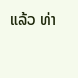ແລ້ວ ທ່າ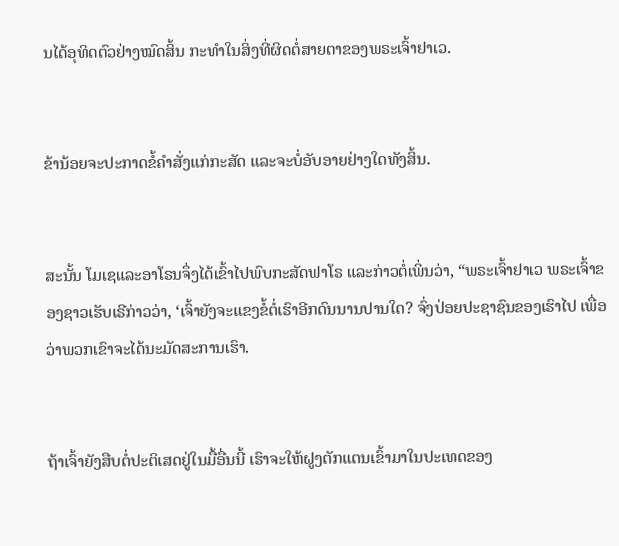ນໄດ້ອຸທິດຕົວຢ່າງໝົດສິ້ນ ກະທຳໃນສິ່ງທີ່ຜິດຕໍ່ສາຍຕາຂອງພຣະເຈົ້າຢາເວ.


ຂ້ານ້ອຍຈະປະກາດຂໍ້ຄຳສັ່ງແກ່ກະສັດ ແລະຈະບໍ່ອັບອາຍຢ່າງໃດທັງສິ້ນ.


ສະນັ້ນ ໂມເຊແລະອາໂຣນຈຶ່ງໄດ້ເຂົ້າໄປພົບກະສັດຟາໂຣ ແລະກ່າວຕໍ່ເພິ່ນວ່າ, “ພຣະເຈົ້າຢາເວ ພຣະເຈົ້າຂອງຊາວເຮັບເຣີກ່າວວ່າ, ‘ເຈົ້າຍັງຈະແຂງຂໍ້ຕໍ່ເຮົາອີກດົນນານປານໃດ? ຈົ່ງປ່ອຍປະຊາຊົນຂອງເຮົາໄປ ເພື່ອວ່າພວກເຂົາຈະໄດ້ນະມັດສະການເຮົາ.


ຖ້າເຈົ້າຍັງສືບຕໍ່ປະຕິເສດຢູ່ໃນມື້ອື່ນນີ້ ເຮົາຈະໃຫ້ຝູງຕັກແຕນເຂົ້າມາໃນປະເທດຂອງ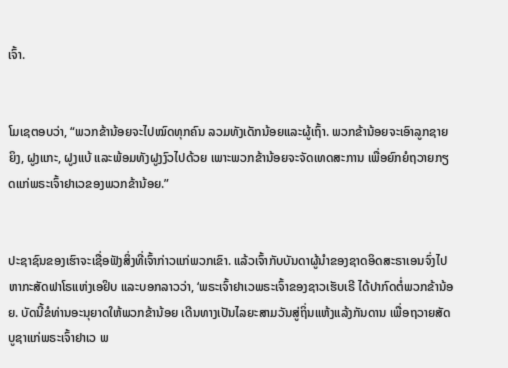ເຈົ້າ.


ໂມເຊຕອບວ່າ, “ພວກຂ້ານ້ອຍຈະໄປໝົດທຸກຄົນ ລວມທັງເດັກນ້ອຍແລະຜູ້ເຖົ້າ. ພວກຂ້ານ້ອຍຈະເອົາລູກຊາຍຍິງ, ຝູງແກະ, ຝູງແບ້ ແລະພ້ອມທັງຝູງງົວໄປດ້ວຍ ເພາະພວກຂ້ານ້ອຍຈະຈັດເທດສະການ ເພື່ອຍົກຍໍຖວາຍກຽດແກ່ພຣະເຈົ້າຢາເວຂອງພວກຂ້ານ້ອຍ.”


ປະຊາຊົນຂອງເຮົາຈະເຊື່ອຟັງສິ່ງທີ່ເຈົ້າກ່າວແກ່ພວກເຂົາ. ແລ້ວເຈົ້າກັບບັນດາຜູ້ນຳຂອງຊາດອິດສະຣາເອນຈົ່ງໄປຫາກະສັດຟາໂຣແຫ່ງເອຢິບ ແລະບອກລາວວ່າ, ‘ພຣະເຈົ້າຢາເວພຣະເຈົ້າຂອງຊາວເຮັບເຣີ ໄດ້ປາກົດຕໍ່ພວກຂ້ານ້ອຍ. ບັດນີ້ຂໍທ່ານອະນຸຍາດໃຫ້ພວກຂ້ານ້ອຍ ເດີນທາງເປັນໄລຍະສາມວັນສູ່ຖິ່ນແຫ້ງແລ້ງກັນດານ ເພື່ອຖວາຍສັດບູຊາແກ່ພຣະເຈົ້າຢາເວ ພ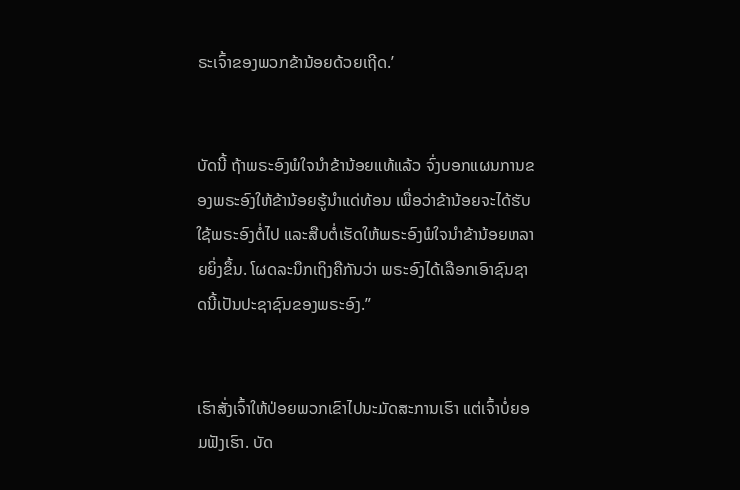ຣະເຈົ້າຂອງພວກຂ້ານ້ອຍດ້ວຍເຖີດ.’


ບັດນີ້ ຖ້າພຣະອົງພໍໃຈນຳຂ້ານ້ອຍແທ້ແລ້ວ ຈົ່ງບອກແຜນການຂອງພຣະອົງໃຫ້ຂ້ານ້ອຍຮູ້ນຳແດ່ທ້ອນ ເພື່ອວ່າຂ້ານ້ອຍຈະໄດ້ຮັບໃຊ້ພຣະອົງຕໍ່ໄປ ແລະສືບຕໍ່ເຮັດໃຫ້ພຣະອົງພໍໃຈນຳຂ້ານ້ອຍຫລາຍຍິ່ງຂຶ້ນ. ໂຜດລະນຶກເຖິງຄືກັນວ່າ ພຣະອົງໄດ້ເລືອກເອົາຊົນຊາດນີ້ເປັນປະຊາຊົນຂອງພຣະອົງ.”


ເຮົາສັ່ງເຈົ້າໃຫ້ປ່ອຍພວກເຂົາໄປນະມັດສະການເຮົາ ແຕ່ເຈົ້າບໍ່ຍອມຟັງເຮົາ. ບັດ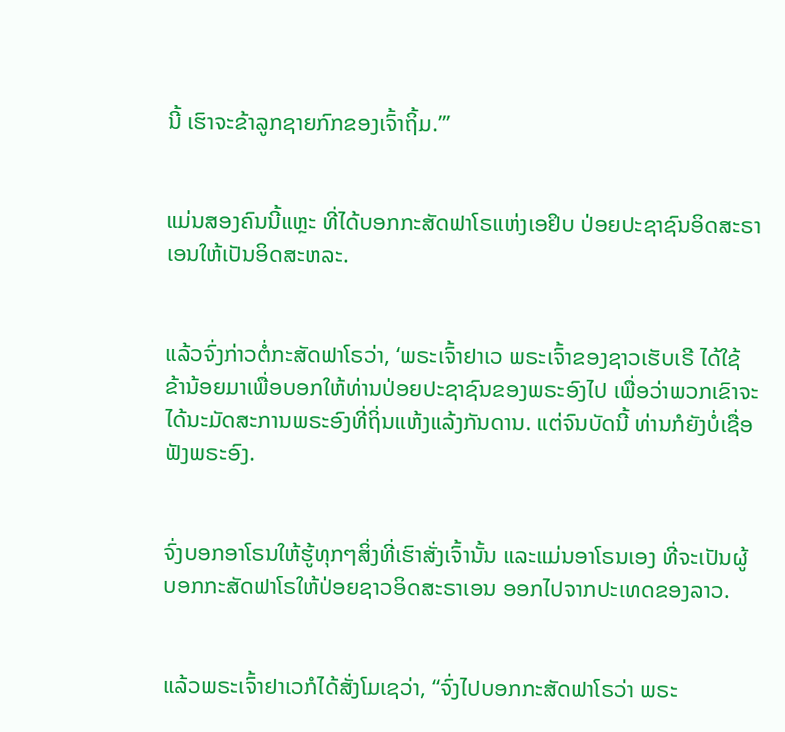ນີ້ ເຮົາຈະຂ້າລູກຊາຍກົກຂອງເຈົ້າຖິ້ມ.”’


ແມ່ນສອງຄົນນີ້ແຫຼະ ທີ່ໄດ້ບອກກະສັດຟາໂຣແຫ່ງເອຢິບ ປ່ອຍປະຊາຊົນອິດສະຣາເອນໃຫ້ເປັນອິດສະຫລະ.


ແລ້ວຈົ່ງກ່າວຕໍ່ກະສັດຟາໂຣວ່າ, ‘ພຣະເຈົ້າຢາເວ ພຣະເຈົ້າຂອງຊາວເຮັບເຣີ ໄດ້ໃຊ້ຂ້ານ້ອຍມາເພື່ອບອກໃຫ້ທ່ານປ່ອຍປະຊາຊົນຂອງພຣະອົງໄປ ເພື່ອວ່າພວກເຂົາຈະໄດ້ນະມັດສະການພຣະອົງທີ່ຖິ່ນແຫ້ງແລ້ງກັນດານ. ແຕ່ຈົນບັດນີ້ ທ່ານກໍຍັງບໍ່ເຊື່ອຟັງພຣະອົງ.


ຈົ່ງບອກອາໂຣນໃຫ້ຮູ້ທຸກໆສິ່ງທີ່ເຮົາສັ່ງເຈົ້ານັ້ນ ແລະແມ່ນອາໂຣນເອງ ທີ່ຈະເປັນຜູ້ບອກກະສັດຟາໂຣໃຫ້ປ່ອຍຊາວອິດສະຣາເອນ ອອກໄປຈາກປະເທດຂອງລາວ.


ແລ້ວພຣະເຈົ້າຢາເວກໍໄດ້ສັ່ງໂມເຊວ່າ, “ຈົ່ງໄປບອກກະສັດຟາໂຣວ່າ ພຣະ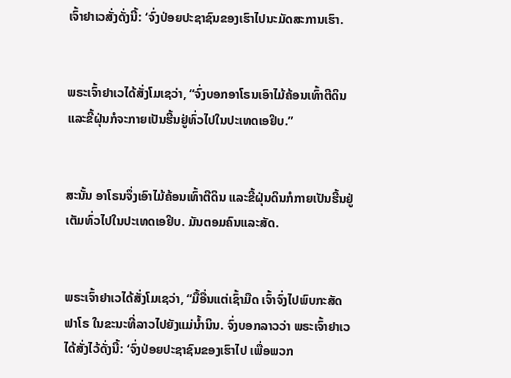ເຈົ້າຢາເວສັ່ງດັ່ງນີ້: ‘ຈົ່ງປ່ອຍປະຊາຊົນຂອງເຮົາໄປນະມັດສະການເຮົາ.


ພຣະເຈົ້າຢາເວໄດ້ສັ່ງໂມເຊວ່າ, “ຈົ່ງບອກອາໂຣນເອົາໄມ້ຄ້ອນເທົ້າຕີດິນ ແລະຂີ້ຝຸ່ນກໍຈະກາຍເປັນຮີ້ນຢູ່ທົ່ວໄປໃນປະເທດເອຢິບ.”


ສະນັ້ນ ອາໂຣນຈຶ່ງເອົາໄມ້ຄ້ອນເທົ້າຕີດິນ ແລະຂີ້ຝຸ່ນດິນກໍກາຍເປັນຮີ້ນຢູ່ເຕັມທົ່ວໄປໃນປະເທດເອຢິບ. ມັນຕອມຄົນແລະສັດ.


ພຣະເຈົ້າຢາເວໄດ້ສັ່ງໂມເຊວ່າ, “ມື້ອື່ນແຕ່ເຊົ້າມືດ ເຈົ້າຈົ່ງໄປພົບກະສັດຟາໂຣ ໃນຂະນະທີ່ລາວໄປຍັງແມ່ນໍ້ານິນ. ຈົ່ງບອກລາວວ່າ ພຣະເຈົ້າຢາເວໄດ້ສັ່ງໄວ້ດັ່ງນີ້: ‘ຈົ່ງປ່ອຍປະຊາຊົນຂອງເຮົາໄປ ເພື່ອພວກ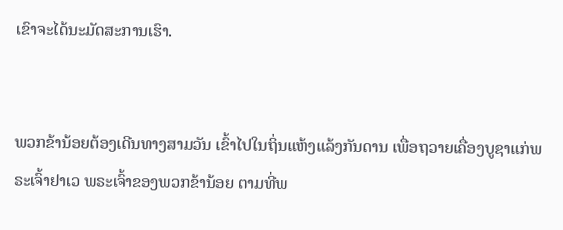ເຂົາຈະໄດ້ນະມັດສະການເຮົາ.


ພວກຂ້ານ້ອຍຕ້ອງເດີນທາງສາມວັນ ເຂົ້າໄປໃນຖິ່ນແຫ້ງແລ້ງກັນດານ ເພື່ອຖວາຍເຄື່ອງບູຊາແກ່ພຣະເຈົ້າຢາເວ ພຣະເຈົ້າຂອງພວກຂ້ານ້ອຍ ຕາມທີ່ພ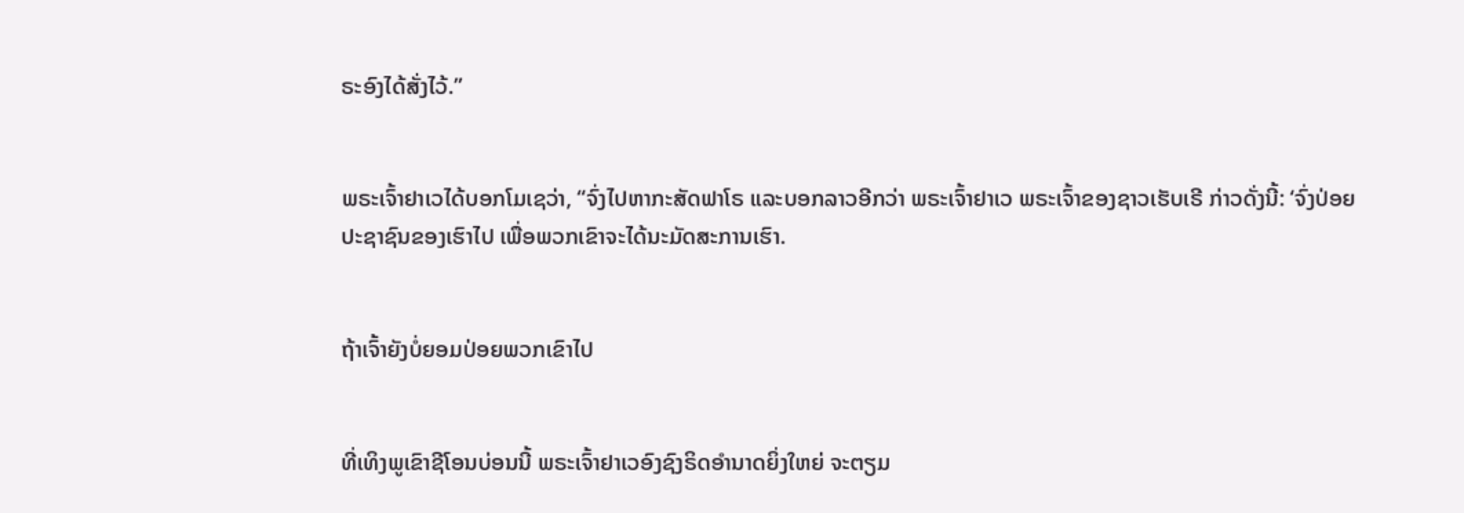ຣະອົງໄດ້ສັ່ງໄວ້.”


ພຣະເຈົ້າຢາເວໄດ້ບອກໂມເຊວ່າ, “ຈົ່ງໄປຫາກະສັດຟາໂຣ ແລະບອກລາວອີກວ່າ ພຣະເຈົ້າຢາເວ ພຣະເຈົ້າຂອງຊາວເຮັບເຣີ ກ່າວດັ່ງນີ້: ‘ຈົ່ງປ່ອຍປະຊາຊົນຂອງເຮົາໄປ ເພື່ອພວກເຂົາຈະໄດ້ນະມັດສະການເຮົາ.


ຖ້າເຈົ້າຍັງບໍ່ຍອມປ່ອຍພວກເຂົາໄປ


ທີ່ເທິງພູເຂົາຊີໂອນບ່ອນນີ້ ພຣະເຈົ້າຢາເວອົງຊົງຣິດອຳນາດຍິ່ງໃຫຍ່ ຈະຕຽມ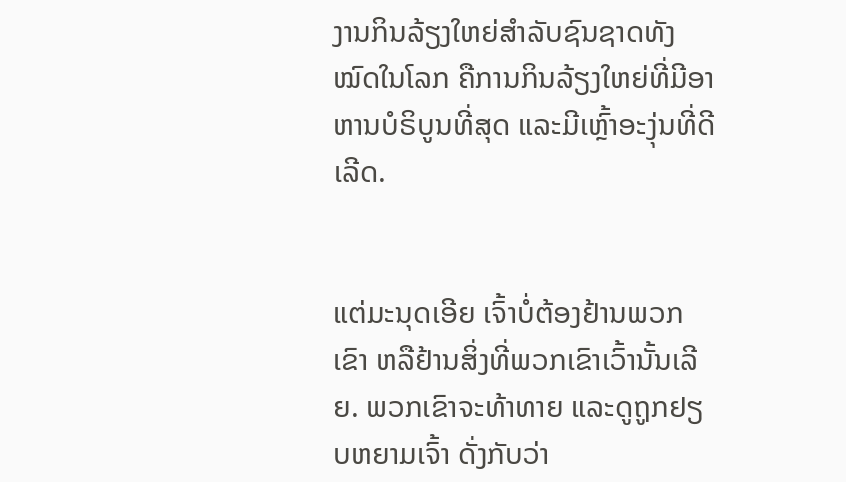ງານກິນລ້ຽງໃຫຍ່ສຳລັບຊົນຊາດທັງໝົດໃນໂລກ ຄືການກິນລ້ຽງໃຫຍ່ທີ່ມີອາຫານບໍຣິບູນທີ່ສຸດ ແລະມີເຫຼົ້າອະງຸ່ນທີ່ດີເລີດ.


ແຕ່ມະນຸດເອີຍ ເຈົ້າບໍ່ຕ້ອງຢ້ານພວກເຂົາ ຫລືຢ້ານສິ່ງທີ່ພວກເຂົາເວົ້ານັ້ນເລີຍ. ພວກເຂົາຈະທ້າທາຍ ແລະດູຖູກຢຽບຫຍາມເຈົ້າ ດັ່ງກັບວ່າ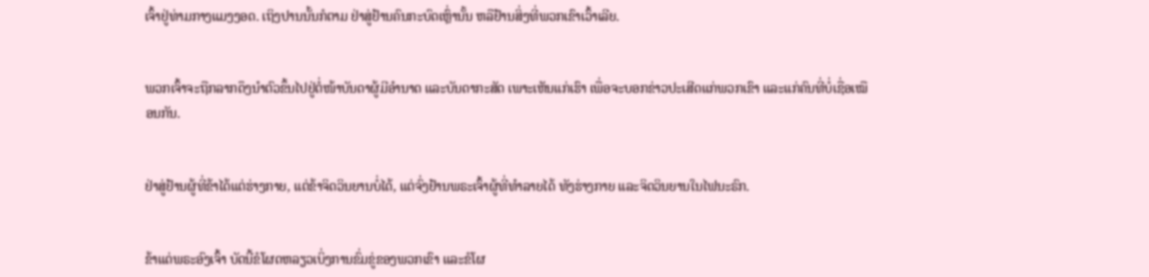ເຈົ້າຢູ່ທ່າມກາງແມງງອດ. ເຖິງປານນັ້ນກໍຕາມ ຢ່າສູ່ຢ້ານຄົນກະບົດເຫຼົ່ານັ້ນ ຫລືຢ້ານສິ່ງທີ່ພວກເຂົາເວົ້າເລີຍ.


ພວກເຈົ້າຈະຖືກລາກດຶງນຳຕົວຂຶ້ນໄປຢູ່ຕໍ່ໜ້າບັນດາຜູ້ມີອຳນາດ ແລະບັນດາກະສັດ ເພາະເຫັນແກ່ເຮົາ ເພື່ອຈະບອກຂ່າວປະເສີດແກ່ພວກເຂົາ ແລະແກ່ຄົນທີ່ບໍ່ເຊື່ອເໝືອນກັນ.


ຢ່າສູ່ຢ້ານຜູ້ທີ່ຂ້າໄດ້ແຕ່ຮ່າງກາຍ, ແຕ່ຂ້າຈິດວິນຍານບໍ່ໄດ້, ແຕ່ຈົ່ງຢ້ານພຣະເຈົ້າຜູ້ທີ່ທຳລາຍໄດ້ ທັງຮ່າງກາຍ ແລະຈິດວິນຍານໃນໄຟນະຣົກ.


ຂ້າແດ່ພຣະອົງເຈົ້າ ບັດນີ້ຂໍໂຜດຫລຽວເບິ່ງການຂົ່ມຂູ່ຂອງພວກເຂົາ ແລະຂໍໂຜ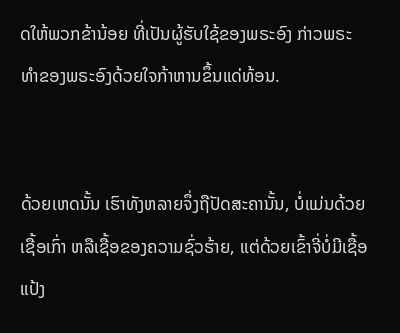ດໃຫ້ພວກຂ້ານ້ອຍ ທີ່ເປັນຜູ້ຮັບໃຊ້ຂອງພຣະອົງ ກ່າວພຣະທຳຂອງພຣະອົງດ້ວຍໃຈກ້າຫານຂຶ້ນແດ່ທ້ອນ.


ດ້ວຍເຫດນັ້ນ ເຮົາທັງຫລາຍຈຶ່ງຖືປັດສະຄານັ້ນ, ບໍ່ແມ່ນດ້ວຍເຊື້ອເກົ່າ ຫລືເຊື້ອຂອງຄວາມຊົ່ວຮ້າຍ, ແຕ່ດ້ວຍເຂົ້າຈີ່ບໍ່ມີເຊື້ອແປ້ງ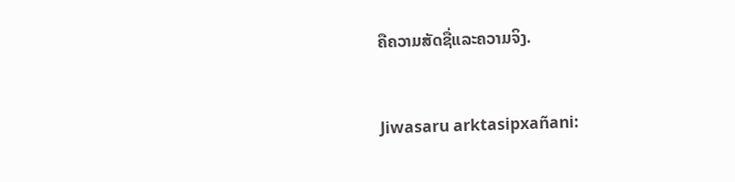ຄືຄວາມສັດຊື່ແລະຄວາມຈິງ.


Jiwasaru arktasipxañani: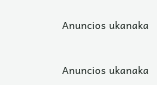Anuncios ukanaka


Anuncios ukanaka